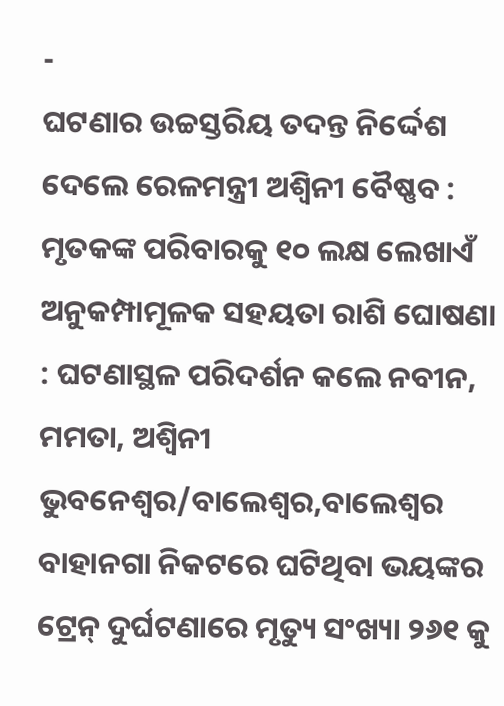-
ଘଟଣାର ଉଚ୍ଚସ୍ତରିୟ ତଦନ୍ତ ନିର୍ଦ୍ଦେଶ ଦେଲେ ରେଳମନ୍ତ୍ରୀ ଅଶ୍ଵିନୀ ବୈଷ୍ଣବ : ମୃତକଙ୍କ ପରିବାରକୁ ୧୦ ଲକ୍ଷ ଲେଖାଏଁ ଅନୁକମ୍ପାମୂଳକ ସହୟତା ରାଶି ଘୋଷଣା : ଘଟଣାସ୍ଥଳ ପରିଦର୍ଶନ କଲେ ନବୀନ, ମମତା, ଅଶ୍ଵିନୀ
ଭୁବନେଶ୍ଵର/ବାଲେଶ୍ଵର,ବାଲେଶ୍ଵର ବାହାନଗା ନିକଟରେ ଘଟିଥିବା ଭୟଙ୍କର ଟ୍ରେନ୍ ଦୁର୍ଘଟଣାରେ ମୃତ୍ୟୁ ସଂଖ୍ୟା ୨୬୧ କୁ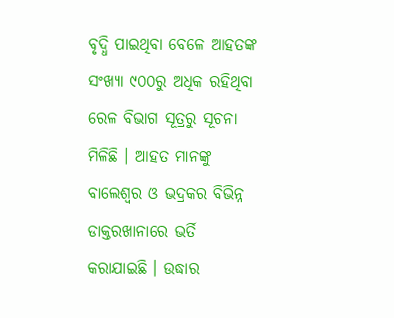ବୃଦ୍ଧି ପାଇଥିବା ବେଳେ ଆହତଙ୍କ ସଂଖ୍ୟା ୯୦୦ରୁ ଅଧିକ ରହିଥିବା ରେଳ ବିଭାଗ ସୂତ୍ରରୁ ସୂଚନା ମିଳିଛି । ଆହତ ମାନଙ୍କୁ ବାଲେଶ୍ଵର ଓ ଭଦ୍ରକର ବିଭିନ୍ନ ଡାକ୍ତରଖାନାରେ ଭର୍ତି କରାଯାଇଛି । ଉଦ୍ଧାର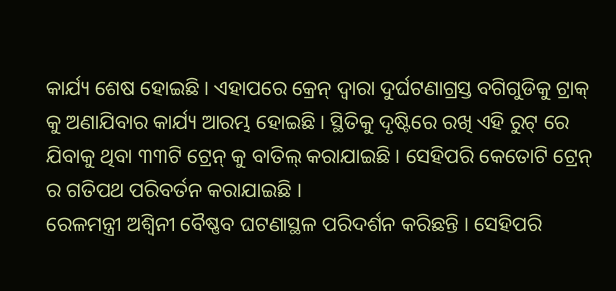କାର୍ଯ୍ୟ ଶେଷ ହୋଇଛି । ଏହାପରେ କ୍ରେନ୍ ଦ୍ଵାରା ଦୁର୍ଘଟଣାଗ୍ରସ୍ତ ବଗିଗୁଡିକୁ ଟ୍ରାକ୍ କୁ ଅଣାଯିବାର କାର୍ଯ୍ୟ ଆରମ୍ଭ ହୋଇଛି । ସ୍ଥିତିକୁ ଦୃଷ୍ଟିରେ ରଖି ଏହି ରୁଟ୍ ରେ ଯିବାକୁ ଥିବା ୩୩ଟି ଟ୍ରେନ୍ କୁ ବାତିଲ୍ କରାଯାଇଛି । ସେହିପରି କେତୋଟି ଟ୍ରେନ୍ ର ଗତିପଥ ପରିବର୍ତନ କରାଯାଇଛି ।
ରେଳମନ୍ତ୍ରୀ ଅଶ୍ଵିନୀ ବୈଷ୍ଣବ ଘଟଣାସ୍ଥଳ ପରିଦର୍ଶନ କରିଛନ୍ତି । ସେହିପରି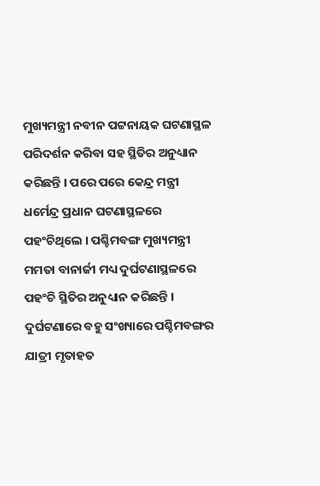ମୁଖ୍ୟମନ୍ତ୍ରୀ ନବୀନ ପଟ୍ଟନାୟକ ଘଟଣାସ୍ଥଳ ପରିଦର୍ଶନ କରିବା ସହ ସ୍ଥିତିର ଅନୁଧ୍ୟାନ କରିଛନ୍ତି । ପରେ ପରେ କେନ୍ଦ୍ର ମନ୍ତ୍ରୀ ଧର୍ମେନ୍ଦ୍ର ପ୍ରଧାନ ଘଟଣାସ୍ଥଳରେ ପହଂଚିଥିଲେ । ପଶ୍ଚିମବଙ୍ଗ ମୁଖ୍ୟମନ୍ତ୍ରୀ ମମତା ବାନାର୍ଜୀ ମଧ୍ୟ ଦୁର୍ଘଟଣାସ୍ଥଳରେ ପହଂଚି ସ୍ଥିତିର ଅନୁଧ୍ୟାନ କରିଛନ୍ତି । ଦୁର୍ଘଟଣାରେ ବହୁ ସଂଖ୍ୟାରେ ପଶ୍ଚିମବଙ୍ଗର ଯାତ୍ରୀ ମୃତାହତ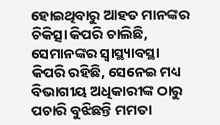ହୋଇଥିବାରୁ ଆହତ ମାନଙ୍କର ଚିକିତ୍ସା କିପରି ଚାଲିଛି, ସେମାନଙ୍କର ସ୍ଵାସ୍ଥ୍ୟାବସ୍ଥା କିପରି ରହିଛି, ସେନେଇ ମଧ୍ୟ ବିଭାଗୀୟ ଅଧିକାରୀଙ୍କ ଠାରୁ ପଚାରି ବୁଝିଛନ୍ତି ମମତା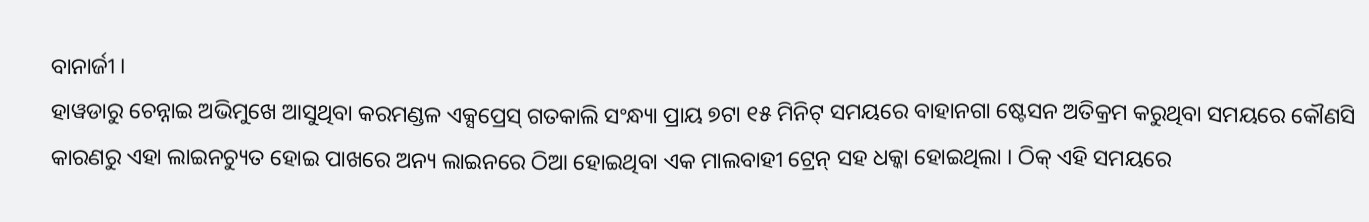ବାନାର୍ଜୀ ।
ହାୱଡାରୁ ଚେନ୍ନାଇ ଅଭିମୁଖେ ଆସୁଥିବା କରମଣ୍ଡଳ ଏକ୍ସପ୍ରେସ୍ ଗତକାଲି ସଂନ୍ଧ୍ୟା ପ୍ରାୟ ୭ଟା ୧୫ ମିନିଟ୍ ସମୟରେ ବାହାନଗା ଷ୍ଟେସନ ଅତିକ୍ରମ କରୁଥିବା ସମୟରେ କୌଣସି କାରଣରୁ ଏହା ଲାଇନଚ୍ୟୁତ ହୋଇ ପାଖରେ ଅନ୍ୟ ଲାଇନରେ ଠିଆ ହୋଇଥିବା ଏକ ମାଲବାହୀ ଟ୍ରେନ୍ ସହ ଧକ୍କା ହୋଇଥିଲା । ଠିକ୍ ଏହି ସମୟରେ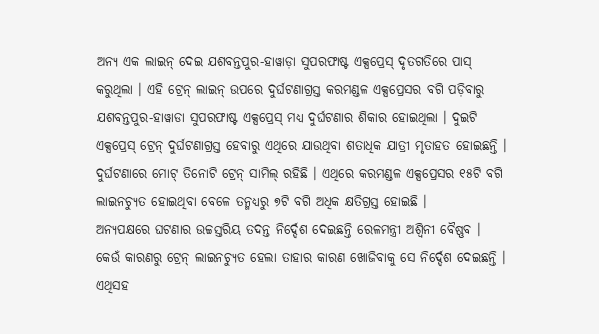ଅନ୍ୟ ଏକ ଲାଇନ୍ ଦେଇ ଯଶବନ୍ତପୁର-ହାୱାଡ଼ା ସୁପରଫାଷ୍ଟ ଏକ୍ସପ୍ରେସ୍ ଦୃତଗତିରେ ପାସ୍ କରୁଥିଲା । ଏହି ଟ୍ରେନ୍ ଲାଇନ୍ ଉପରେ ଦୁର୍ଘଟଣାଗ୍ରସ୍ତ କରମଣ୍ଡଳ ଏକ୍ସପ୍ରେସର ବଗି ପଡ଼ିବାରୁ ଯଶବନ୍ତପୁର-ହାୱାଡା ସୁପରଫାଷ୍ଟ ଏକ୍ସପ୍ରେସ୍ ମଧ୍ୟ ଦୁର୍ଘଟଣାର ଶିକାର ହୋଇଥିଲା । ଦୁଇଟି ଏକ୍ସପ୍ରେସ୍ ଟ୍ରେନ୍ ଦୁର୍ଘଟଣାଗ୍ରସ୍ତ ହେବାରୁ ଏଥିରେ ଯାଉଥିବା ଶତାଧିକ ଯାତ୍ରୀ ମୃତାହତ ହୋଇଛନ୍ତି । ଦୁର୍ଘଟଣାରେ ମୋଟ୍ ତିନୋଟି ଟ୍ରେନ୍ ସାମିଲ୍ ରହିଛି । ଏଥିରେ କରମଣ୍ଡଳ ଏକ୍ସପ୍ରେସର ୧୫ଟି ବଗି ଲାଇନଚ୍ୟୁତ ହୋଇଥିବା ବେଳେ ତନ୍ମଧ୍ୟରୁ ୭ଟି ବଗି ଅଧିକ କ୍ଷତିଗ୍ରସ୍ତ ହୋଇଛି ।
ଅନ୍ୟପକ୍ଷରେ ଘଟଣାର ଉଚ୍ଚସ୍ତରିୟ ତଦନ୍ତ ନିର୍ଦ୍ଦେଶ ଦେଇଛନ୍ତି ରେଳମନ୍ତ୍ରୀ ଅଶ୍ଵିନୀ ବୈଷ୍ଣବ । କେଉଁ କାରଣରୁ ଟ୍ରେନ୍ ଲାଇନଚ୍ୟୁତ ହେଲା ତାହାର କାରଣ ଖୋଜିବାକୁ ସେ ନିର୍ଦ୍ଦେଶ ଦେଇଛନ୍ତି । ଏଥିସହ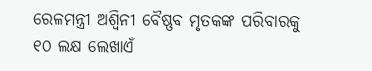ରେଳମନ୍ତ୍ରୀ ଅଶ୍ଵିନୀ ବୈଷ୍ଣବ ମୃତକଙ୍କ ପରିବାରକୁ ୧୦ ଲକ୍ଷ ଲେଖାଏଁ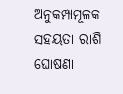ଅନୁକମ୍ପାମୂଳକ ସହୟତା ରାଶି ଘୋଷଣା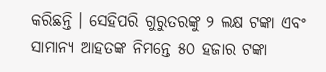କରିଛନ୍ତି । ସେହିପରି ଗୁରୁତରଙ୍କୁ ୨ ଲକ୍ଷ ଟଙ୍କା ଏବଂ ସାମାନ୍ୟ ଆହତଙ୍କ ନିମନ୍ତେ ୫୦ ହଜାର ଟଙ୍କା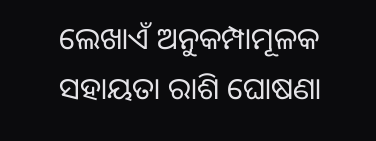ଲେଖାଏଁ ଅନୁକମ୍ପାମୂଳକ ସହାୟତା ରାଶି ଘୋଷଣା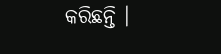କରିଛନ୍ତି ।